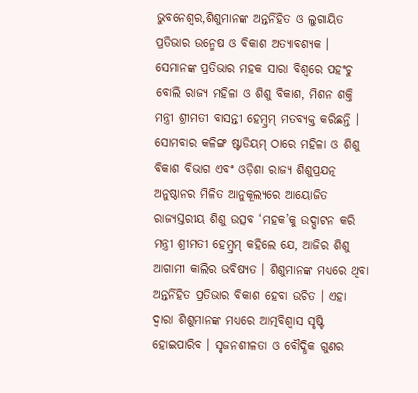ଭୁବନେଶ୍ୱର,ଶିଶୁମାନଙ୍କ ଅନ୍ତର୍ନିହିତ ଓ ଲୁଗାୟିତ ପ୍ରତିଭାର ଉନ୍ମେଷ ଓ ବିକାଶ ଅତ୍ୟାବଶ୍ୟକ । ସେମାନଙ୍କ ପ୍ରତିଭାର ମହକ ସାରା ବିଶ୍ୱରେ ପହଂଚୁ ବୋଲି ରାଜ୍ୟ ମହିଳା ଓ ଶିଶୁ ବିକାଶ, ମିଶନ ଶକ୍ତି ମନ୍ତ୍ରୀ ଶ୍ରୀମତୀ ବାସନ୍ତୀ ହେମ୍ବ୍ରମ୍ ମତବ୍ୟକ୍ତ କରିଛନ୍ତି ।
ସୋମବାର କଳିଙ୍ଗ ଷ୍ଟାଡିୟମ୍ ଠାରେ ମହିଳା ଓ ଶିଶୁ ବିକାଶ ବିଭାଗ ଏବଂ ଓଡ଼ିଶା ରାଜ୍ୟ ଶିଶୁପ୍ରଯତ୍ନ ଅନୁଷ୍ଠାନର ମିଳିତ ଆନୁକୂଲ୍ୟରେ ଆୟୋଜିତ ରାଜ୍ୟସ୍ତରୀୟ ଶିଶୁ ଉତ୍ସବ ‘ମହକ’କୁ ଉଦ୍ଘାଟନ କରି ମନ୍ତ୍ରୀ ଶ୍ରୀମତୀ ହେମ୍ବ୍ରମ୍ କହିଲେ ଯେ, ଆଜିର ଶିଶୁ ଆଗାମୀ କାଲିର ଭବିଷ୍ୟତ । ଶିଶୁମାନଙ୍କ ମଧ୍ୟରେ ଥିବା ଅନ୍ତର୍ନିହିତ ପ୍ରତିଭାର ବିକାଶ ହେବା ଉଚିତ । ଏହା ଦ୍ୱାରା ଶିଶୁମାନଙ୍କ ମଧ୍ୟରେ ଆତ୍ମବିଶ୍ୱାସ ସୃଷ୍ଟି ହୋଇପାରିବ । ସୃଜନଶୀଳତା ଓ ବୌଦ୍ଧିକ ଗୁଣର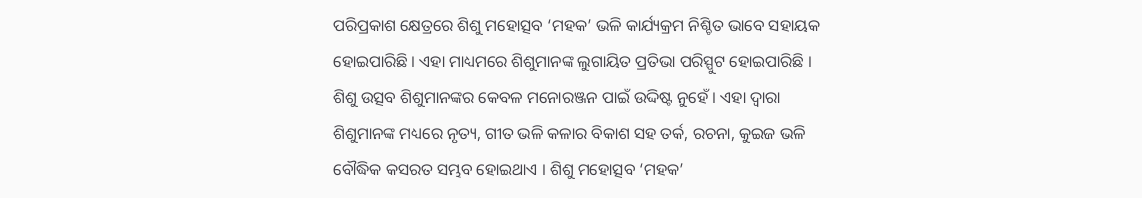ପରିପ୍ରକାଶ କ୍ଷେତ୍ରରେ ଶିଶୁ ମହୋତ୍ସବ ‘ମହକ’ ଭଳି କାର୍ଯ୍ୟକ୍ରମ ନିଶ୍ଚିତ ଭାବେ ସହାୟକ ହୋଇପାରିଛି । ଏହା ମାଧ୍ୟମରେ ଶିଶୁମାନଙ୍କ ଲୁଗାୟିତ ପ୍ରତିଭା ପରିସ୍ପୁଟ ହୋଇପାରିଛି ।
ଶିଶୁ ଉତ୍ସବ ଶିଶୁମାନଙ୍କର କେବଳ ମନୋରଞ୍ଜନ ପାଇଁ ଉଦ୍ଦିଷ୍ଟ ନୁହେଁ । ଏହା ଦ୍ୱାରା ଶିଶୁମାନଙ୍କ ମଧ୍ୟରେ ନୃତ୍ୟ, ଗୀତ ଭଳି କଳାର ବିକାଶ ସହ ତର୍କ, ରଚନା, କୁଇଜ ଭଳି ବୌଦ୍ଧିକ କସରତ ସମ୍ଭବ ହୋଇଥାଏ । ଶିଶୁ ମହୋତ୍ସବ ‘ମହକ’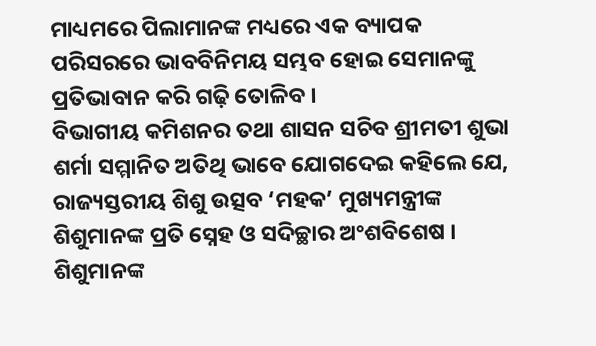ମାଧ୍ୟମରେ ପିଲାମାନଙ୍କ ମଧ୍ୟରେ ଏକ ବ୍ୟାପକ ପରିସରରେ ଭାବବିନିମୟ ସମ୍ଭବ ହୋଇ ସେମାନଙ୍କୁ ପ୍ରତିଭାବାନ କରି ଗଢ଼ି ତୋଳିବ ।
ବିଭାଗୀୟ କମିଶନର ତଥା ଶାସନ ସଚିବ ଶ୍ରୀମତୀ ଶୁଭା ଶର୍ମା ସମ୍ମାନିତ ଅତିଥି ଭାବେ ଯୋଗଦେଇ କହିଲେ ଯେ, ରାଜ୍ୟସ୍ତରୀୟ ଶିଶୁ ଉତ୍ସବ ‘ମହକ’ ମୁଖ୍ୟମନ୍ତ୍ରୀଙ୍କ ଶିଶୁମାନଙ୍କ ପ୍ରତି ସ୍ନେହ ଓ ସଦିଚ୍ଛାର ଅଂଶବିଶେଷ । ଶିଶୁମାନଙ୍କ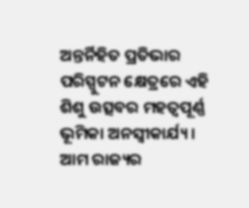ଅନ୍ତର୍ନିହିତ ପ୍ରତିଭାର ପରିସ୍ପୁଟନ କ୍ଷେତ୍ରରେ ଏହି ଶିଶୁ ଉତ୍ସବର ମହତ୍ୱପୂର୍ଣ୍ଣ ଭୂମିକା ଅନସ୍ୱୀକାର୍ଯ୍ୟ । ଆମ ରାଜ୍ୟର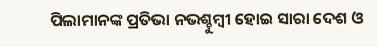ପିଲାମାନଙ୍କ ପ୍ରତିଭା ନଭଶ୍ଚୁମ୍ବୀ ହୋଇ ସାରା ଦେଶ ଓ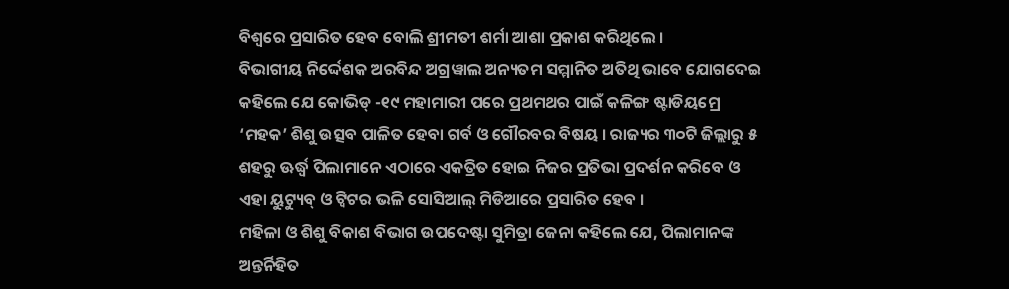ବିଶ୍ୱରେ ପ୍ରସାରିତ ହେବ ବୋଲି ଶ୍ରୀମତୀ ଶର୍ମା ଆଶା ପ୍ରକାଶ କରିଥିଲେ ।
ବିଭାଗୀୟ ନିର୍ଦ୍ଦେଶକ ଅରବିନ୍ଦ ଅଗ୍ରୱାଲ ଅନ୍ୟତମ ସମ୍ମାନିତ ଅତିଥି ଭାବେ ଯୋଗଦେଇ କହିଲେ ଯେ କୋଭିଡ୍ -୧୯ ମହାମାରୀ ପରେ ପ୍ରଥମଥର ପାଇଁ କଳିଙ୍ଗ ଷ୍ଟାଡିୟମ୍ରେ ‘ମହକ’ ଶିଶୁ ଉତ୍ସବ ପାଳିତ ହେବା ଗର୍ବ ଓ ଗୌରବର ବିଷୟ । ରାଜ୍ୟର ୩୦ଟି ଜିଲ୍ଲାରୁ ୫ ଶହରୁ ଊର୍ଦ୍ଧ୍ୱ ପିଲାମାନେ ଏଠାରେ ଏକତ୍ରିତ ହୋଇ ନିଜର ପ୍ରତିଭା ପ୍ରଦର୍ଶନ କରିବେ ଓ ଏହା ୟୁଟ୍ୟୁବ୍ ଓ ଟ୍ୱିଟର ଭଳି ସୋସିଆଲ୍ ମିଡିଆରେ ପ୍ରସାରିତ ହେବ ।
ମହିଳା ଓ ଶିଶୁ ବିକାଶ ବିଭାଗ ଉପଦେଷ୍ଟା ସୁମିତ୍ରା ଜେନା କହିଲେ ଯେ, ପିଲାମାନଙ୍କ ଅନ୍ତର୍ନିହିତ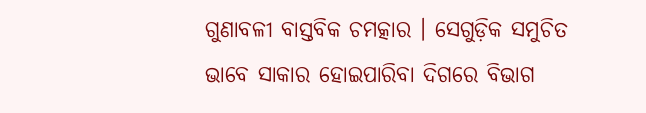ଗୁଣାବଳୀ ବାସ୍ତବିକ ଚମତ୍କାର । ସେଗୁଡ଼ିକ ସମୁଚିତ ଭାବେ ସାକାର ହୋଇପାରିବା ଦିଗରେ ବିଭାଗ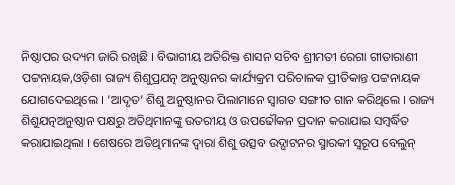ନିଷ୍ଠାପର ଉଦ୍ୟମ ଜାରି ରଖିଛି । ବିଭାଗୀୟ ଅତିରିକ୍ତ ଶାସନ ସଚିବ ଶ୍ରୀମତୀ ରେଗା ଗୀତାରାଣୀ ପଟ୍ଟନାୟକ,ଓଡ଼ିଶା ରାଜ୍ୟ ଶିଶୁପ୍ରଯତ୍ନ ଅନୁଷ୍ଠାନର କାର୍ଯ୍ୟକ୍ରମ ପରିଚାଳକ ପ୍ରୀତିକାନ୍ତ ପଟ୍ଟନାୟକ ଯୋଗଦେଇଥିଲେ । ‘ଆଦୃତ’ ଶିଶୁ ଅନୁଷ୍ଠାନର ପିଲାମାନେ ସ୍ୱାଗତ ସଙ୍ଗୀତ ଗାନ କରିଥିଲେ । ରାଜ୍ୟ ଶିଶୁଯତ୍ନଅନୁଷ୍ଠାନ ପକ୍ଷରୁ ଅତିଥିମାନଙ୍କୁ ଉତରୀୟ ଓ ଉପଢୌକନ ପ୍ରଦାନ କରାଯାଇ ସମ୍ବର୍ଦ୍ଧିତ କରାଯାଇଥିଲା । ଶେଷରେ ଅତିଥିମାନଙ୍କ ଦ୍ୱାରା ଶିଶୁ ଉତ୍ସବ ଉଦ୍ଘାଟନର ସ୍ମାରକୀ ସ୍ୱରୂପ ବେଲୁନ୍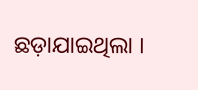ଛଡ଼ାଯାଇଥିଲା ।